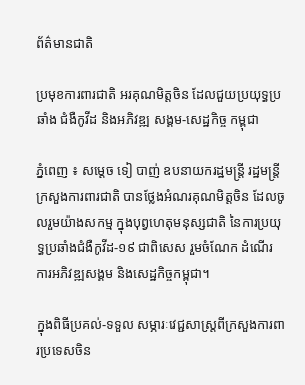ព័ត៌មានជាតិ

ប្រមុខការពារជាតិ អរគុណមិត្តចិន ដែលជួយប្រយុទ្ធប្រឆាំង ជំងឺកូវីដ និងអភិវឌ្ឍ សង្គម-សេដ្ឋកិច្ច កម្ពុជា

ភ្នំពេញ ៖ សម្ដេច ទៀ បាញ់ ឧបនាយករដ្ឋមន្ដ្រី រដ្ឋមន្ដ្រីក្រសួងការពារជាតិ បានថ្លែងអំណរគុណមិត្តចិន ដែលចូលរួមយ៉ាងសកម្ម ក្នុងបុព្វហេតុមនុស្សជាតិ នៃការប្រយុទ្ធប្រឆាំងជំងឺកូវីដ-១៩ ជាពិសេស រួមចំណែក ដំណើរការអភិវឌ្ឍសង្គម និងសេដ្ឋកិច្ចកម្ពុជា។

ក្នុងពិធីប្រគល់-ទទួល សម្ភារៈវេជ្ជសាស្ដ្រពីក្រសួងការពារប្រទេសចិន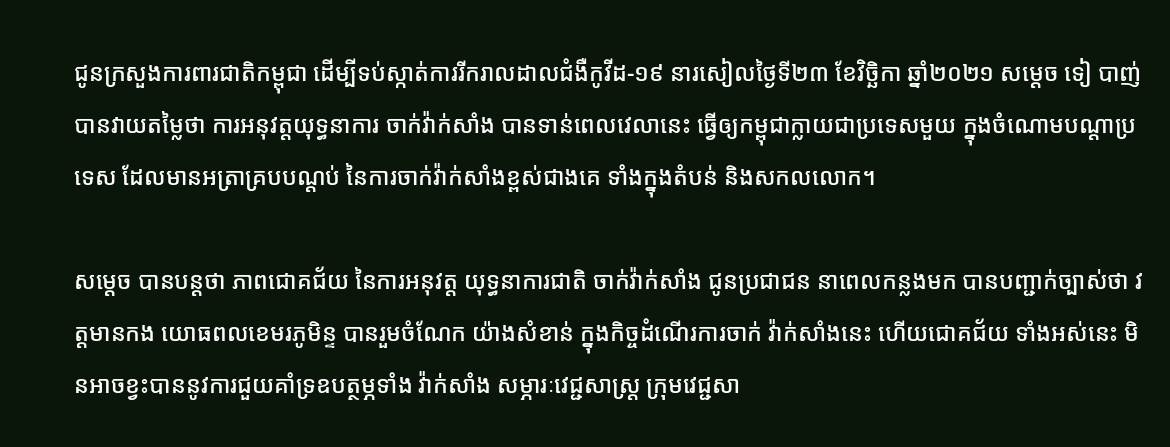ជូនក្រសួងការពារជាតិកម្ពុជា ដើម្បីទប់ស្កាត់ការរីករាលដាលជំងឺកូវីដ-១៩ នារសៀលថ្ងៃទី២៣ ខែវិច្ឆិកា ឆ្នាំ២០២១ សម្ដេច ទៀ បាញ់ បានវាយតម្លៃថា ការអនុវត្តយុទ្ធនាការ ចាក់វ៉ាក់សាំង បានទាន់ពេលវេលានេះ ធ្វើឲ្យកម្ពុជាក្លាយជាប្រទេសមួយ ក្នុងចំណោមបណ្ដាប្រទេស ដែលមានអត្រាគ្របបណ្ដប់ នៃការចាក់វ៉ាក់សាំងខ្ពស់ជាងគេ ទាំងក្នុងតំបន់ និងសកលលោក។

សម្ដេច បានបន្ដថា ភាពជោគជ័យ នៃការអនុវត្ត យុទ្ធនាការជាតិ ចាក់វ៉ាក់សាំង ជូនប្រជាជន នាពេលកន្លងមក បានបញ្ជាក់ច្បាស់ថា វត្តមានកង យោធពលខេមរភូមិន្ទ បានរួមចំណែក យ៉ាងសំខាន់ ក្នុងកិច្ចដំណើរការចាក់ វ៉ាក់សាំងនេះ ហើយជោគជ័យ ទាំងអស់នេះ មិនអាចខ្វះបាននូវការជួយគាំទ្រឧបត្ថម្ភទាំង វ៉ាក់សាំង សម្ភារៈវេជ្ជសាស្ដ្រ ក្រុមវេជ្ជសា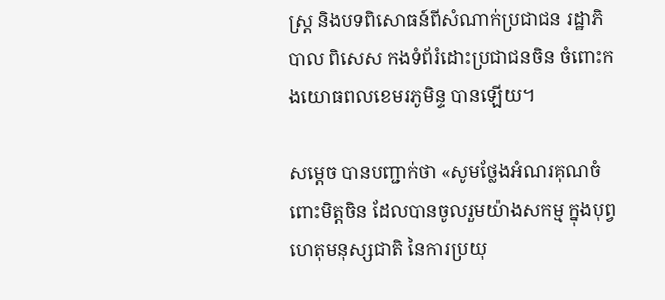ស្ដ្រ និងបទពិសោធន៍ពីសំណាក់ប្រជាជន រដ្ឋាភិបាល ពិសេស កងទំព័រំដោះប្រជាជនចិន ចំពោះកងយោធពលខេមរភូមិន្ទ បានឡើយ។

សម្ដេច បានបញ្ជាក់ថា «សូមថ្លែងអំណរគុណចំពោះមិត្តចិន ដែលបានចូលរួមយ៉ាងសកម្ម ក្នុងបុព្វហេតុមនុស្សជាតិ នៃការប្រយុ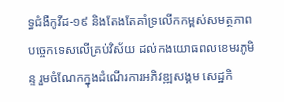ទ្ធជំងឺកូវីដ-១៩ និងតែងតែគាំទ្រលើកកម្ពស់សមត្ថភាព បច្ចេកទេសលើគ្រប់វិស័យ ដល់កងយោធពលខេមរភូមិន្ទ រួមចំណែកក្នុងដំណើរការអភិវឌ្ឍសង្គម សេដ្ឋកិ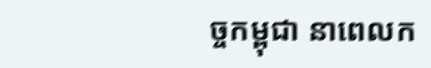ច្ចកម្ពុជា នាពេលក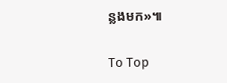ន្លងមក»៕

To Top